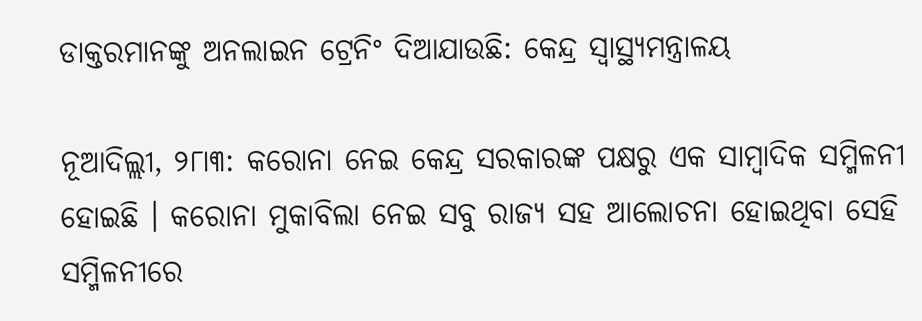ଡାକ୍ତରମାନଙ୍କୁ ଅନଲାଇନ ଟ୍ରେନିଂ ଦିଆଯାଉଛି: କେନ୍ଦ୍ର ସ୍ୱାସ୍ଥ୍ୟମନ୍ତ୍ରାଳୟ

ନୂଆଦିଲ୍ଲୀ, ୨୮ା୩: କରୋନା ନେଇ କେନ୍ଦ୍ର ସରକାରଙ୍କ ପକ୍ଷରୁ ଏକ ସାମ୍ବାଦିକ ସମ୍ମିଳନୀ ହୋଇଛି । କରୋନା ମୁକାବିଲା ନେଇ ସବୁ ରାଜ୍ୟ ସହ ଆଲୋଚନା ହୋଇଥିବା ସେହି ସମ୍ମିଳନୀରେ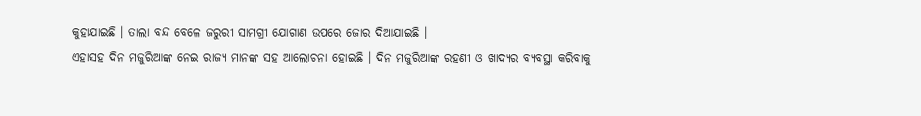କୁହାଯାଇଛି । ତାଲା ବନ୍ଦ ବେଳେ ଜରୁରୀ ସାମଗ୍ରୀ ଯୋଗାଣ ଉପରେ ଜୋର ଦିଆଯାଇଛି ।
ଏହାସହ ଦିନ ମଜୁରିଆଙ୍କ ନେଇ ରାଜ୍ୟ ମାନଙ୍କ ସହ ଆଲୋଚନା ହୋଇଛି । ଦିନ ମଜୁରିଆଙ୍କ ରହଣୀ ଓ ଖାଦ୍ୟର ବ୍ୟବସ୍ଥା କରିବାକୁ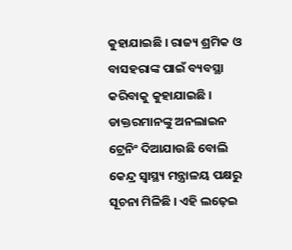କୁହାଯାଇଛି । ରାଜ୍ୟ ଶ୍ରମିକ ଓ ବାସହରାଙ୍କ ପାଇଁ ବ୍ୟବସ୍ଥା କରିବାକୁ କୁହାଯାଇଛି । ଡାକ୍ତରମାନଙ୍କୁ ଅନଲାଇନ ଟ୍ରେନିଂ ଦିଆଯାଉଛି ବୋଲି କେନ୍ଦ୍ର ସ୍ୱାସ୍ଥ୍ୟ ମନ୍ତ୍ରାଳୟ ପକ୍ଷରୁ ସୂଚନା ମିଳିଛି । ଏହି ଲଢ଼େଇ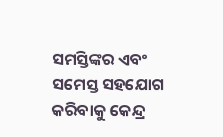ସମସ୍ତିଙ୍କର ଏବଂ ସମେସ୍ତ ସହଯୋଗ କରିବାକୁ କେନ୍ଦ୍ର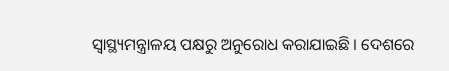ସ୍ୱାସ୍ଥ୍ୟମନ୍ତ୍ରାଳୟ ପକ୍ଷରୁ ଅନୁରୋଧ କରାଯାଇଛି । ଦେଶରେ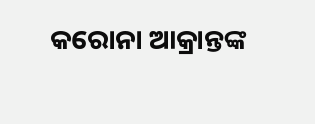କରୋନା ଆକ୍ରାନ୍ତଙ୍କ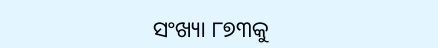ସଂଖ୍ୟା ୮୭୩କୁ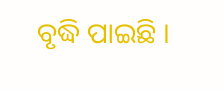ବୃଦ୍ଧି ପାଇଛି ।